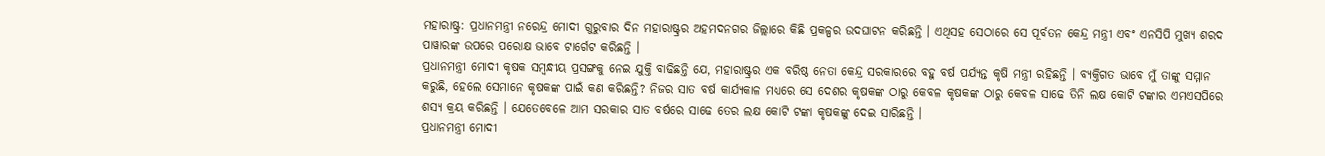ମହାରାଷ୍ଟ୍ର: ପ୍ରଧାନମନ୍ତ୍ରୀ ନରେନ୍ଦ୍ର ମୋଦୀ ଗୁରୁବାର ଦିନ ମହାରାଷ୍ଟ୍ରର ଅହମଦନଗର ଜିଲ୍ଲାରେ କିଛି ପ୍ରକଳ୍ପର ଉଦଘାଟନ କରିଛନ୍ତି । ଏଥିସହ ସେଠାରେ ସେ ପୂର୍ବତନ କେନ୍ଦ୍ର ମନ୍ତ୍ରୀ ଏବଂ ଏନସିପି ମୁଖ୍ୟ ଶରଦ ପାୱାରଙ୍କ ଉପରେ ପରୋକ୍ଷ ଭାବେ ଟାର୍ଗେଟ କରିଛନ୍ତି ।
ପ୍ରଧାନମନ୍ତ୍ରୀ ମୋଦୀ କୃଷକ ସମ୍ବନ୍ଧୀୟ ପ୍ରସଙ୍ଗକୁ ନେଇ ଯୁକ୍ତି ବାଢିଛନ୍ତି ଯେ, ମହାରାଷ୍ଟ୍ରର ଏକ ବରିଷ୍ଠ ନେତା କେନ୍ଦ୍ର ସରକାରରେ ବହୁ ବର୍ଷ ପର୍ଯ୍ୟନ୍ତ କୃଷି ମନ୍ତ୍ରୀ ରହିଛନ୍ତି । ବ୍ୟକ୍ତିଗତ ଭାବେ ମୁଁ ତାଙ୍କୁ ସମ୍ମାନ କରୁଛି, ହେଲେ ସେମାନେ କୃଷକଙ୍କ ପାଇଁ କଣ କରିଛନ୍ତି? ନିଜର ସାତ ବର୍ଷ କାର୍ଯ୍ୟକାଳ ମଧ୍ୟରେ ସେ ଦେଶର କୃଷକଙ୍କ ଠାରୁ କେବଳ କୃଷକଙ୍କ ଠାରୁ କେବଳ ସାଢେ ତିନି ଲକ୍ଷ କୋଟି ଟଙ୍କାର ଏମଏସପିରେ ଶସ୍ୟ କ୍ରୟ କରିଛନ୍ତି । ଯେତେବେଳେ ଆମ ସରକାର ସାତ ବର୍ଷରେ ସାଢେ ତେର ଲକ୍ଷ କୋଟି ଟଙ୍କା କୃଷକଙ୍କୁ ଦେଇ ସାରିଛନ୍ତି ।
ପ୍ରଧାନମନ୍ତ୍ରୀ ମୋଦୀ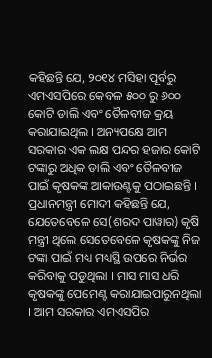କହିଛନ୍ତି ଯେ, ୨୦୧୪ ମସିହା ପୂର୍ବରୁ ଏମଏସପିରେ କେବଳ ୫୦୦ ରୁ ୬୦୦ କୋଟି ଡାଲି ଏବଂ ତୈଳବୀଜ କ୍ରୟ କରାଯାଇଥିଲ । ଅନ୍ୟପକ୍ଷେ ଆମ ସରକାର ଏକ ଲକ୍ଷ ପନ୍ଦର ହଜାର କୋଟି ଟଙ୍କାରୁ ଅଧିକ ଡାଲି ଏବଂ ତୈଳବୀଜ ପାଇଁ କୃଷକଙ୍କ ଆକାଉଣ୍ଟକୁ ପଠାଇଛନ୍ତି ।
ପ୍ରଧାନମନ୍ତ୍ରୀ ମୋଦୀ କହିଛନ୍ତି ଯେ, ଯେତେବେଳେ ସେ(ଶରଦ ପାୱାର) କୃଷି ମନ୍ତ୍ରୀ ଥିଲେ ସେତେବେଳେ କୃଷକଙ୍କୁ ନିଜ ଟଙ୍କା ପାଇଁ ମଧ୍ୟ ମଧ୍ୟସ୍ଥି ଉପରେ ନିର୍ଭର କରିବାକୁ ପଡୁଥିଲା । ମାସ ମାସ ଧରି କୃଷକଙ୍କୁ ପେମେଣ୍ଟ କରାଯାଇପାରୁନଥିଲା । ଆମ ସରକାର ଏମଏସପିର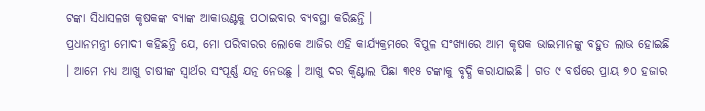ଟଙ୍କା ସିଧାସଳଖ କୃଷକଙ୍କ ବ୍ୟାଙ୍କ ଆକାଉଣ୍ଟକୁ ପଠାଇବାର ବ୍ୟବସ୍ଥା କରିଛନ୍ତି ।
ପ୍ରଧାନମନ୍ତ୍ରୀ ମୋଦୀ କହିଛନ୍ତି ଯେ, ମୋ ପରିବାରର ଲୋକେ ଆଜିର ଏହି କାର୍ଯ୍ୟକ୍ରମରେ ବିପୁଳ ସଂଖ୍ୟାରେ ଆମ କୃଷକ ଭାଇମାନଙ୍କୁ ବହୁତ ଲାଭ ହୋଇଛି । ଆମେ ମଧ୍ୟ ଆଖୁ ଚାଷୀଙ୍କ ସ୍ୱାର୍ଥର ସଂପୂର୍ଣ୍ଣ ଯତ୍ନ ନେଉଛୁ । ଆଖୁ ଦର କ୍ୱିଣ୍ଟାଲ ପିଛା ୩୧୫ ଟଙ୍କାକୁ ବୃଦ୍ଧି କରାଯାଇଛି । ଗତ ୯ ବର୍ଷରେ ପ୍ରାୟ ୭୦ ହଜାର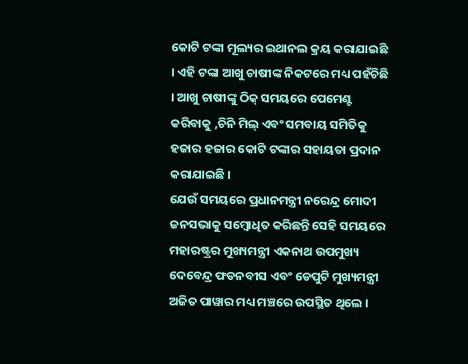କୋଟି ଟଙ୍କା ମୂଲ୍ୟର ଇଥାନଲ କ୍ରୟ କରାଯାଇଛି । ଏହି ଟଙ୍କା ଆଖୁ ଚାଷୀଙ୍କ ନିକଟରେ ମଧ୍ୟ ପହଁଚିଛି । ଆଖୁ ଚାଷୀଙ୍କୁ ଠିକ୍ ସମୟରେ ପେମେଣ୍ଟ କରିବାକୁ ,ଚିନି ମିଲ୍ ଏବଂ ସମବାୟ ସମିତିକୁ ହଜାର ହଜାର କୋଟି ଟଙ୍କାର ସହାୟତା ପ୍ରଦାନ କରାଯାଇଛି ।
ଯେଉଁ ସମୟରେ ପ୍ରଧାନମନ୍ତ୍ରୀ ନରେନ୍ଦ୍ର ମୋଦୀ ଜନସଭାକୁ ସମ୍ବୋଧିତ କରିଛନ୍ତି ସେହି ସମୟରେ ମହାରଷ୍ଟ୍ରର ମୁଖ୍ୟମନ୍ତ୍ରୀ ଏକନାଥ ଉପମୁଖ୍ୟ ଦେବେନ୍ଦ୍ର ଫଡନବୀସ ଏବଂ ଡେପୁଟି ମୁଖ୍ୟମନ୍ତ୍ରୀ ଅଜିତ ପାୱାର ମଧ୍ୟ ମଞ୍ଚରେ ଉପସ୍ଥିତ ଥିଲେ ।